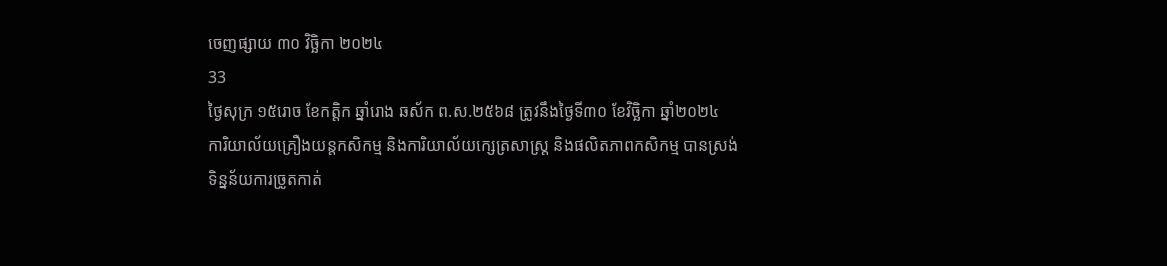ចេញផ្សាយ ៣០ វិច្ឆិកា ២០២៤
33
ថ្ងៃសុក្រ ១៥រោច ខែកត្តិក ឆ្នាំរោង ឆស័ក ព.ស.២៥៦៨ ត្រូវនឹងថ្ងៃទី៣០ ខែវិច្ឆិកា ឆ្នាំ២០២៤
ការិយាល័យគ្រឿងយន្តកសិកម្ម និងការិយាល័យក្សេត្រសាស្ត្រ និងផលិតភាពកសិកម្ម បានស្រង់ទិន្នន័យការច្រូតកាត់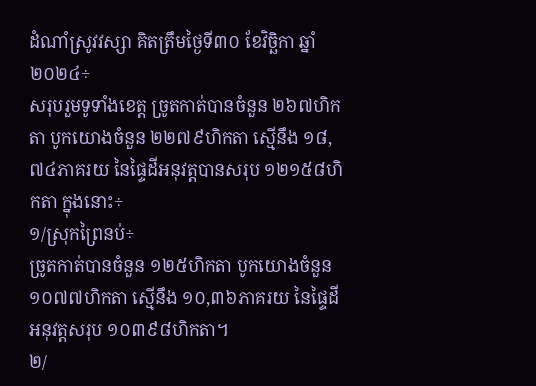ដំណាំស្រូវវស្សា គិតត្រឹមថ្ងៃទី៣០ ខែវិច្ឆិកា ឆ្នាំ២០២៤÷
សរុបរួមទូទាំងខេត្ត ច្រូតកាត់បានចំនួន ២៦៧ហិកតា បូកយោងចំនួន ២២៧៩ហិកតា ស្មើនឹង ១៨,៧៤ភាគរយ នៃផ្ទៃដីអនុវត្តបានសរុប ១២១៥៨ហិកតា ក្នុងនោះ÷
១/ស្រុកព្រៃនប់÷
ច្រូតកាត់បានចំនួន ១២៥ហិកតា បូកយោងចំនួន ១០៧៧ហិកតា ស្មើនឹង ១០,៣៦ភាគរយ នៃផ្ទៃដីអនុវត្តសរុប ១០៣៩៨ហិកតា។
២/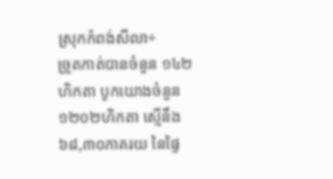ស្រុកកំពង់សីលា÷
ច្រូតកាត់បានចំនួន ១៤២ហិកតា បូកយោងចំនួន ១២០២ហិកតា ស្មើនឹង ៦៨,៣០ភាគរយ នៃផ្ទៃ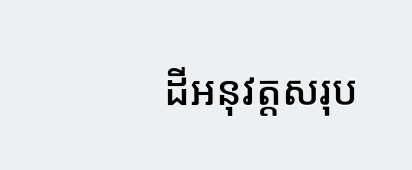ដីអនុវត្តសរុប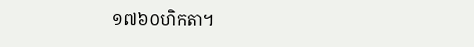១៧៦០ហិកតា។